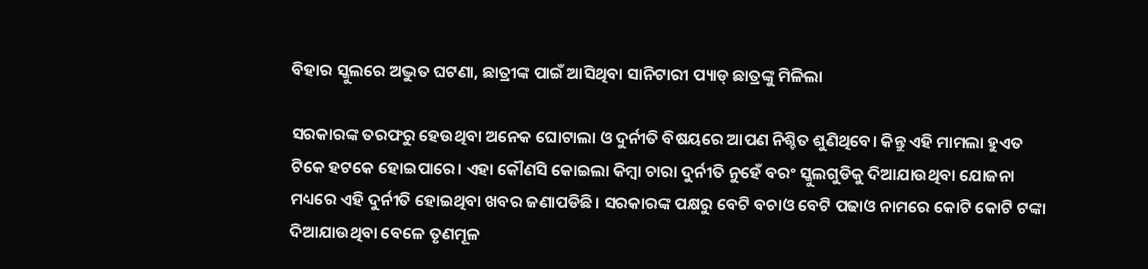ବିହାର ସ୍କୁଲରେ ଅଦ୍ଭୁତ ଘଟଣା, ଛାତ୍ରୀଙ୍କ ପାଇଁ ଆସିଥିବା ସାନିଟାରୀ ପ୍ୟାଡ୍‌ ଛାତ୍ରଙ୍କୁ ମିଳିଲା

ସରକାରଙ୍କ ତରଫରୁ ହେଉଥିବା ଅନେକ ଘୋଟାଲା ଓ ଦୁର୍ନୀତି ବିଷୟରେ ଆପଣ ନିଶ୍ଚିତ ଶୁଣିଥିବେ। କିନ୍ତୁ ଏହି ମାମଲା ହୁଏତ ଟିକେ ହଟକେ ହୋଇପାରେ। ଏହା କୌଣସି କୋଇଲା କିମ୍ବା ଚାରା ଦୁର୍ନୀତି ନୁହେଁ ବରଂ ସ୍କୁଲଗୁଡିକୁ ଦିଆଯାଉଥିବା ଯୋଜନା ମଧ୍ୟରେ ଏହି ଦୁର୍ନୀତି ହୋଇଥିବା ଖବର ଜଣାପଡିଛି। ସରକାରଙ୍କ ପକ୍ଷରୁ ବେଟି ବଚାଓ ବେଟି ପଢାଓ ନାମରେ କୋଟି କୋଟି ଟଙ୍କା ଦିଆଯାଉଥିବା ବେଳେ ତୃଣମୂଳ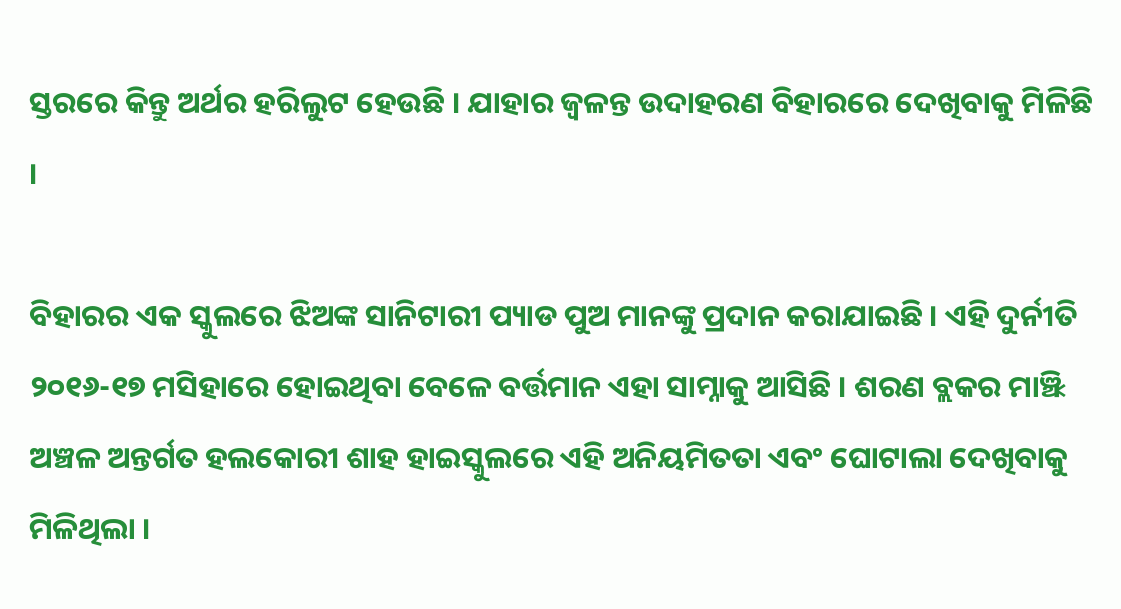ସ୍ତରରେ କିନ୍ତୁ ଅର୍ଥର ହରିଲୁଟ ହେଉଛି । ଯାହାର ଜ୍ୱଳନ୍ତ ଉଦାହରଣ ବିହାରରେ ଦେଖିବାକୁ ମିଳିଛି ।

ବିହାରର ଏକ ସ୍କୁଲରେ ଝିଅଙ୍କ ସାନିଟାରୀ ପ୍ୟାଡ ପୁଅ ମାନଙ୍କୁ ପ୍ରଦାନ କରାଯାଇଛି । ଏହି ଦୁର୍ନୀତି ୨୦୧୬-୧୭ ମସିହାରେ ହୋଇଥିବା ବେଳେ ବର୍ତ୍ତମାନ ଏହା ସାମ୍ନାକୁ ଆସିଛି । ଶରଣ ବ୍ଲକର ମାଞ୍ଝି ଅଞ୍ଚଳ ଅନ୍ତର୍ଗତ ହଲକୋରୀ ଶାହ ହାଇସ୍କୁଲରେ ଏହି ଅନିୟମିତତା ଏବଂ ଘୋଟାଲା ଦେଖିବାକୁ ମିଳିଥିଲା ।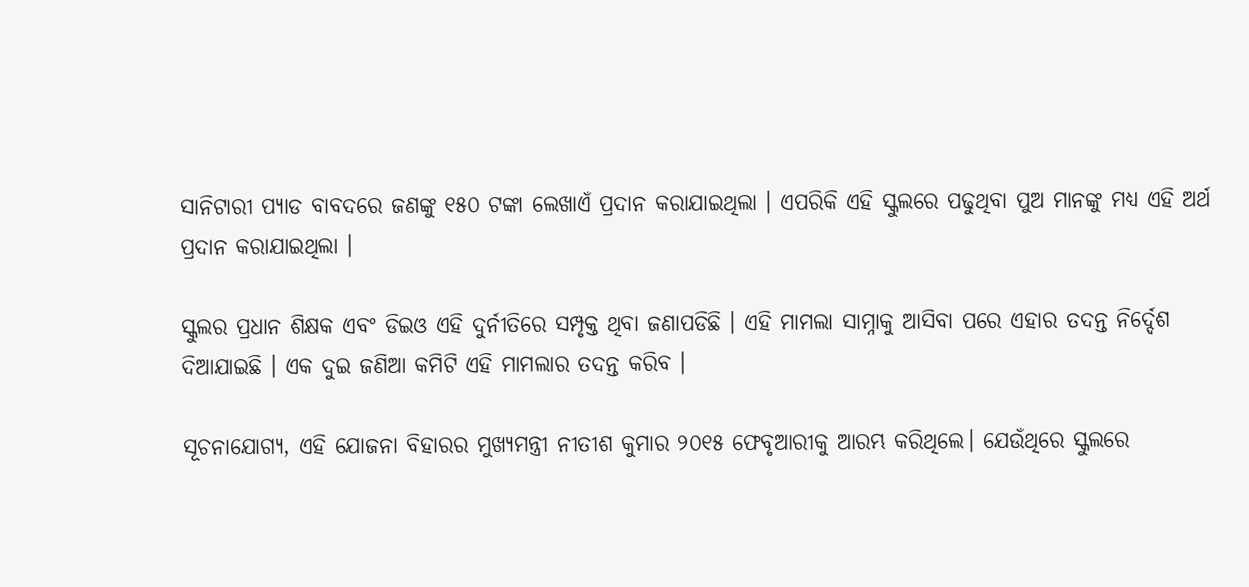ସାନିଟାରୀ ପ୍ୟାଡ ବାବଦରେ ଜଣଙ୍କୁ ୧୫୦ ଟଙ୍କା ଲେଖାଏଁ ପ୍ରଦାନ କରାଯାଇଥିଲା । ଏପରିକି ଏହି ସ୍କୁଲରେ ପଢୁଥିବା ପୁଅ ମାନଙ୍କୁ ମଧ୍ୟ ଏହି ଅର୍ଥ ପ୍ରଦାନ କରାଯାଇଥିଲା ।

ସ୍କୁଲର ପ୍ରଧାନ ଶିକ୍ଷକ ଏବଂ ଡିଇଓ ଏହି ଦୁର୍ନୀତିରେ ସମ୍ପୃକ୍ତ ଥିବା ଜଣାପଡିଛି । ଏହି ମାମଲା ସାମ୍ନାକୁ ଆସିବା ପରେ ଏହାର ତଦନ୍ତ ନିର୍ଦ୍ଦେଶ ଦିଆଯାଇଛି । ଏକ ଦୁଇ ଜଣିଆ କମିଟି ଏହି ମାମଲାର ତଦନ୍ତ କରିବ ।

ସୂଚନାଯୋଗ୍ୟ, ଏହି ଯୋଜନା ବିହାରର ମୁଖ୍ୟମନ୍ତ୍ରୀ ନୀତୀଶ କୁମାର ୨୦୧୫ ଫେବୃଆରୀକୁ ଆରମ୍ଭ କରିଥିଲେ। ଯେଉଁଥିରେ ସ୍କୁଲରେ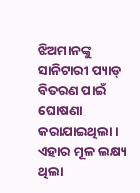ଝିଅମାନଙ୍କୁ ସାନିଟାରୀ ପ୍ୟାଡ୍‌ ବିତରଣ ପାଇଁ ଘୋଷଣା କରାଯାଇଥିଲା। ଏହାର ମୂଳ ଲକ୍ଷ୍ୟ ଥିଲା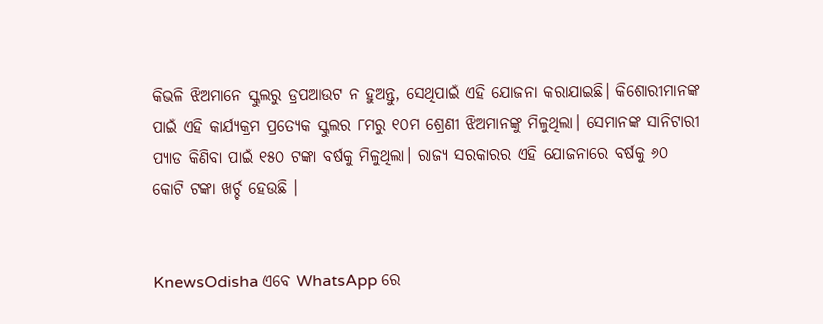କିଭଳି ଝିଅମାନେ ସ୍କୁଲରୁ ଡ୍ରପଆଉଟ ନ ହୁଅନ୍ତୁ, ସେଥିପାଇଁ ଏହି ଯୋଜନା କରାଯାଇଛି। କିଶୋରୀମାନଙ୍କ ପାଇଁ ଏହି କାର୍ଯ୍ୟକ୍ରମ ପ୍ରତ୍ୟେକ ସ୍କୁଲର ୮ମରୁ ୧୦ମ ଶ୍ରେଣୀ ଝିଅମାନଙ୍କୁ ମିଳୁଥିଲା। ସେମାନଙ୍କ ସାନିଟାରୀ ପ୍ୟାଡ କିଣିବା ପାଇଁ ୧୫୦ ଟଙ୍କା ବର୍ଷକୁ ମିଳୁଥିଲା। ରାଜ୍ୟ ସରକାରର ଏହି ଯୋଜନାରେ ବର୍ଷକୁ ୬୦ କୋଟି ଟଙ୍କା ଖର୍ଚ୍ଚ ହେଉଛି ।


KnewsOdisha ଏବେ WhatsApp ରେ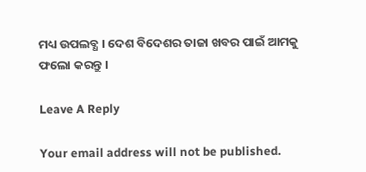ମଧ୍ୟ ଉପଲବ୍ଧ । ଦେଶ ବିଦେଶର ତାଜା ଖବର ପାଇଁ ଆମକୁ ଫଲୋ କରନ୍ତୁ ।

Leave A Reply

Your email address will not be published.